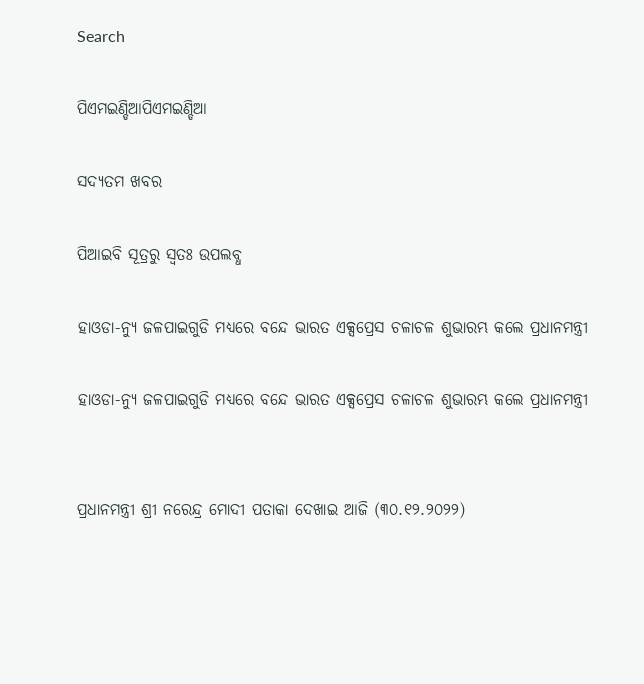Search

ପିଏମଇଣ୍ଡିଆପିଏମଇଣ୍ଡିଆ

ସଦ୍ୟତମ ଖବର

ପିଆଇବି ସୂତ୍ରରୁ ସ୍ବତଃ ଉପଲବ୍ଧ

ହାଓଡା-ନ୍ୟୁ ଜଳପାଇଗୁଡି ମଧ୍ୟରେ ବନ୍ଦେ ଭାରତ ଏକ୍ସପ୍ରେସ ଚଳାଚଳ ଶୁଭାରମ୍ଭ କଲେ ପ୍ରଧାନମନ୍ତ୍ରୀ

ହାଓଡା-ନ୍ୟୁ ଜଳପାଇଗୁଡି ମଧ୍ୟରେ ବନ୍ଦେ ଭାରତ ଏକ୍ସପ୍ରେସ ଚଳାଚଳ ଶୁଭାରମ୍ଭ କଲେ ପ୍ରଧାନମନ୍ତ୍ରୀ


ପ୍ରଧାନମନ୍ତ୍ରୀ ଶ୍ରୀ ନରେନ୍ଦ୍ର ମୋଦୀ ପତାକା ଦେଖାଇ ଆଜି (୩୦.୧୨.୨୦୨୨)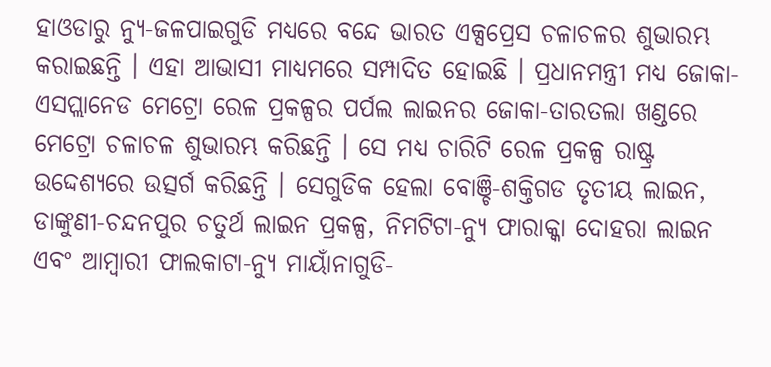ହାଓଡାରୁ ନ୍ୟୁ-ଜଳପାଇଗୁଡି ମଧ୍ୟରେ ବନ୍ଦେ ଭାରତ ଏକ୍ସପ୍ରେସ ଚଳାଚଳର ଶୁଭାରମ୍ଭ କରାଇଛନ୍ତି । ଏହା ଆଭାସୀ ମାଧ୍ୟମରେ ସମ୍ପାଦିତ ହୋଇଛି । ପ୍ରଧାନମନ୍ତ୍ରୀ ମଧ୍ୟ ଜୋକା-ଏସପ୍ଲାନେଡ ମେଟ୍ରୋ ରେଳ ପ୍ରକଳ୍ପର ପର୍ପଲ ଲାଇନର ଜୋକା-ତାରତଲା ଖଣ୍ଡରେ ମେଟ୍ରୋ ଚଳାଚଳ ଶୁଭାରମ୍ଭ କରିଛନ୍ତି । ସେ ମଧ୍ୟ ଚାରିଟି ରେଳ ପ୍ରକଳ୍ପ ରାଷ୍ଟ୍ର ଉଦ୍ଦେଶ୍ୟରେ ଉତ୍ସର୍ଗ କରିଛନ୍ତି । ସେଗୁଡିକ ହେଲା ବୋଞ୍ଚି-ଶକ୍ତିଗଡ ତୃତୀୟ ଲାଇନ, ଡାଙ୍କୁଣୀ-ଚନ୍ଦନପୁର ଚତୁର୍ଥ ଲାଇନ ପ୍ରକଳ୍ପ, ନିମଟିଟା-ନ୍ୟୁ ଫାରାକ୍କା ଦୋହରା ଲାଇନ ଏବଂ ଆମ୍ବାରୀ ଫାଲକାଟା-ନ୍ୟୁ ମାୟାଁନାଗୁଡି-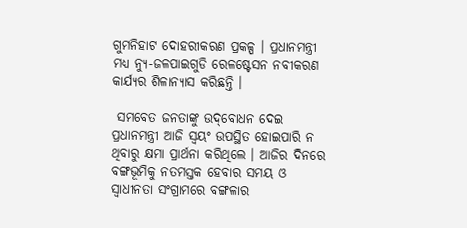ଗୁମନିହାଟ ଦୋହରୀକରଣ ପ୍ରକଳ୍ପ । ପ୍ରଧାନମନ୍ତ୍ରୀ ମଧ୍ୟ ନ୍ୟୁ-ଜଳପାଇଗୁଡି ରେଳଷ୍ଟେସନ ନବୀକରଣ କାର୍ଯ୍ୟର ଶିଳାନ୍ୟାସ କରିଛନ୍ତି ।

 ସମବେତ ଜନତାଙ୍କୁ ଉଦ୍‌ବୋଧନ ଦେଇ ପ୍ରଧାନମନ୍ତ୍ରୀ ଆଜି ସ୍ୱୟଂ ଉପସ୍ଥିତ ହୋଇପାରି ନ ଥିବାରୁ କ୍ଷମା ପ୍ରାର୍ଥନା କରିଥିଲେ । ଆଜିର ଦିନରେ ବଙ୍ଗଭୂମିକୁ ନତମସ୍ତକ ହେବାର ସମୟ ଓ ସ୍ୱାଧୀନତା ସଂଗ୍ରାମରେ ବଙ୍ଗଳାର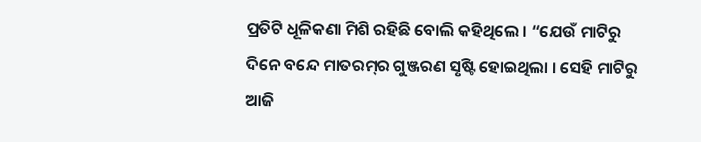ପ୍ରତିଟି ଧୂଳିକଣା ମିଶି ରହିଛି ବୋଲି କହିଥିଲେ । “ଯେଉଁ ମାଟିରୁ ଦିନେ ବନ୍ଦେ ମାତରମ୍‌ର ଗୁଞ୍ଜରଣ ସୃଷ୍ଟି ହୋଇଥିଲା । ସେହି ମାଟିରୁ ଆଜି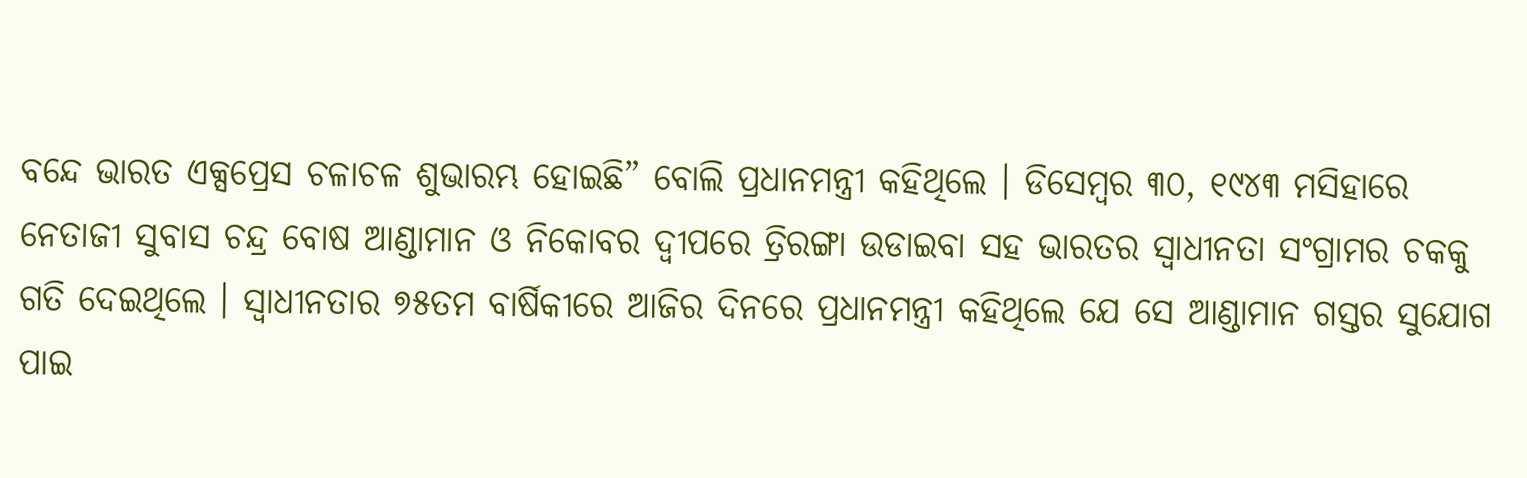ବନ୍ଦେ ଭାରତ ଏକ୍ସପ୍ରେସ ଚଳାଚଳ ଶୁଭାରମ୍ଭ ହୋଇଛି” ବୋଲି ପ୍ରଧାନମନ୍ତ୍ରୀ କହିଥିଲେ । ଡିସେମ୍ବର ୩୦, ୧୯୪୩ ମସିହାରେ ନେତାଜୀ ସୁବାସ ଚନ୍ଦ୍ର ବୋଷ ଆଣ୍ଡାମାନ ଓ ନିକୋବର ଦ୍ୱୀପରେ ତ୍ରିରଙ୍ଗା ଉଡାଇବା ସହ ଭାରତର ସ୍ୱାଧୀନତା ସଂଗ୍ରାମର ଚକକୁ ଗତି ଦେଇଥିଲେ । ସ୍ୱାଧୀନତାର ୭୫ତମ ବାର୍ଷିକୀରେ ଆଜିର ଦିନରେ ପ୍ରଧାନମନ୍ତ୍ରୀ କହିଥିଲେ ଯେ ସେ ଆଣ୍ଡାମାନ ଗସ୍ତର ସୁଯୋଗ ପାଇ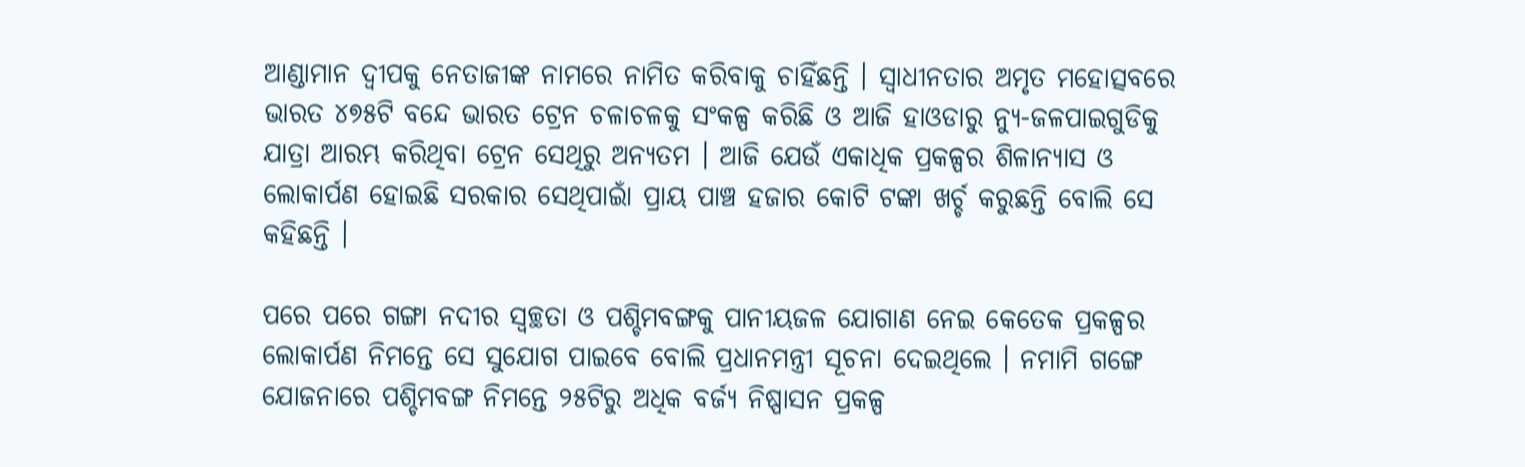ଆଣ୍ଡାମାନ ଦ୍ୱୀପକୁ ନେତାଜୀଙ୍କ ନାମରେ ନାମିତ କରିବାକୁ ଚାହିଁଛନ୍ତି । ସ୍ୱାଧୀନତାର ଅମୃତ ମହୋତ୍ସବରେ ଭାରତ ୪୭୫ଟି ବନ୍ଦେ ଭାରତ ଟ୍ରେନ ଚଳାଚଳକୁ ସଂକଳ୍ପ କରିଛି ଓ ଆଜି ହାଓଡାରୁ ନ୍ୟୁ-ଜଳପାଇଗୁଡିକୁ ଯାତ୍ରା ଆରମ୍ଭ କରିଥିବା ଟ୍ରେନ ସେଥିରୁ ଅନ୍ୟତମ । ଆଜି ଯେଉଁ ଏକାଧିକ ପ୍ରକଳ୍ପର ଶିଳାନ୍ୟାସ ଓ ଲୋକାର୍ପଣ ହୋଇଛି ସରକାର ସେଥିପାଇାଁ ପ୍ରାୟ ପାଞ୍ଚ ହଜାର କୋଟି ଟଙ୍କା ଖର୍ଚ୍ଚ କରୁଛନ୍ତି ବୋଲି ସେ କହିଛନ୍ତି ।

ପରେ ପରେ ଗଙ୍ଗା ନଦୀର ସ୍ୱଚ୍ଛତା ଓ ପଶ୍ଚିମବଙ୍ଗକୁ ପାନୀୟଜଳ ଯୋଗାଣ ନେଇ କେତେକ ପ୍ରକଳ୍ପର ଲୋକାର୍ପଣ ନିମନ୍ତେ ସେ ସୁଯୋଗ ପାଇବେ ବୋଲି ପ୍ରଧାନମନ୍ତ୍ରୀ ସୂଚନା ଦେଇଥିଲେ । ନମାମି ଗଙ୍ଗେ ଯୋଜନାରେ ପଶ୍ଚିମବଙ୍ଗ ନିମନ୍ତେ ୨୫ଟିରୁ ଅଧିକ ବର୍ଜ୍ୟ ନିଷ୍ପାସନ ପ୍ରକଳ୍ପ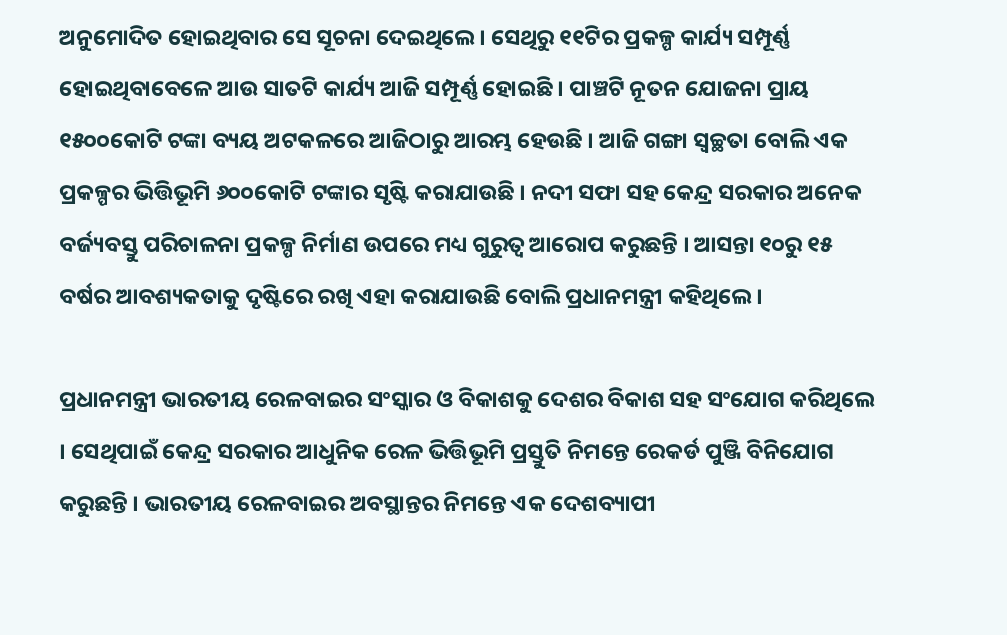ଅନୁମୋଦିତ ହୋଇଥିବାର ସେ ସୂଚନା ଦେଇଥିଲେ । ସେଥିରୁ ୧୧ଟିର ପ୍ରକଳ୍ପ କାର୍ଯ୍ୟ ସମ୍ପୂର୍ଣ୍ଣ ହୋଇଥିବାବେଳେ ଆଉ ସାତଟି କାର୍ଯ୍ୟ ଆଜି ସମ୍ପୂର୍ଣ୍ଣ ହୋଇଛି । ପାଞ୍ଚଟି ନୂତନ ଯୋଜନା ପ୍ରାୟ ୧୫୦୦କୋଟି ଟଙ୍କା ବ୍ୟୟ ଅଟକଳରେ ଆଜିଠାରୁ ଆରମ୍ଭ ହେଉଛି । ଆଜି ଗଙ୍ଗା ସ୍ୱଚ୍ଛତା ବୋଲି ଏକ ପ୍ରକଳ୍ପର ଭିତ୍ତିଭୂମି ୬୦୦କୋଟି ଟଙ୍କାର ସୃଷ୍ଟି କରାଯାଉଛି । ନଦୀ ସଫା ସହ କେନ୍ଦ୍ର ସରକାର ଅନେକ ବର୍ଜ୍ୟବସ୍ତୁ ପରିଚାଳନା ପ୍ରକଳ୍ପ ନିର୍ମାଣ ଉପରେ ମଧ୍ୟ ଗୁରୁତ୍ୱ ଆରୋପ କରୁଛନ୍ତି । ଆସନ୍ତା ୧୦ରୁ ୧୫ ବର୍ଷର ଆବଶ୍ୟକତାକୁ ଦୃଷ୍ଟିରେ ରଖି ଏହା କରାଯାଉଛି ବୋଲି ପ୍ରଧାନମନ୍ତ୍ରୀ କହିଥିଲେ ।

ପ୍ରଧାନମନ୍ତ୍ରୀ ଭାରତୀୟ ରେଳବାଇର ସଂସ୍କାର ଓ ବିକାଶକୁ ଦେଶର ବିକାଶ ସହ ସଂଯୋଗ କରିଥିଲେ । ସେଥିପାଇଁ କେନ୍ଦ୍ର ସରକାର ଆଧୁନିକ ରେଳ ଭିତ୍ତିଭୂମି ପ୍ରସ୍ତୁତି ନିମନ୍ତେ ରେକର୍ଡ ପୁଞ୍ଜି ବିନିଯୋଗ କରୁଛନ୍ତି । ଭାରତୀୟ ରେଳବାଇର ଅବସ୍ଥାନ୍ତର ନିମନ୍ତେ ଏକ ଦେଶବ୍ୟାପୀ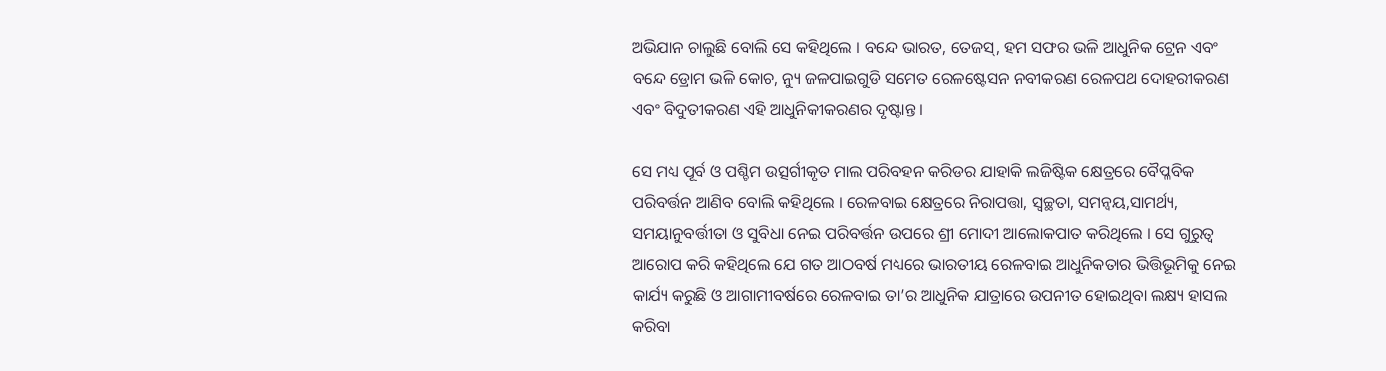ଅଭିଯାନ ଚାଲୁଛି ବୋଲି ସେ କହିଥିଲେ । ବନ୍ଦେ ଭାରତ, ତେଜସ୍‌, ହମ ସଫର ଭଳି ଆଧୁନିକ ଟ୍ରେନ ଏବଂ ବନ୍ଦେ ଡ୍ରୋମ ଭଳି କୋଚ, ନ୍ୟୁ ଜଳପାଇଗୁଡି ସମେତ ରେଳଷ୍ଟେସନ ନବୀକରଣ ରେଳପଥ ଦୋହରୀକରଣ ଏବଂ ବିଦୁତୀକରଣ ଏହି ଆଧୁନିକୀକରଣର ଦୃଷ୍ଟାନ୍ତ ।

ସେ ମଧ୍ୟ ପୂର୍ବ ଓ ପଶ୍ଚିମ ଉତ୍ସର୍ଗୀକୃତ ମାଲ ପରିବହନ କରିଡର ଯାହାକି ଲଜିଷ୍ଟିକ କ୍ଷେତ୍ରରେ ବୈପ୍ଳବିକ ପରିବର୍ତ୍ତନ ଆଣିବ ବୋଲି କହିଥିଲେ । ରେଳବାଇ କ୍ଷେତ୍ରରେ ନିରାପତ୍ତା, ସ୍ୱଚ୍ଛତା, ସମନ୍ୱୟ,ସାମର୍ଥ୍ୟ, ସମୟାନୁବର୍ତ୍ତୀତା ଓ ସୁବିଧା ନେଇ ପରିବର୍ତ୍ତନ ଉପରେ ଶ୍ରୀ ମୋଦୀ ଆଲୋକପାତ କରିଥିଲେ । ସେ ଗୁରୁତ୍ୱ ଆରୋପ କରି କହିଥିଲେ ଯେ ଗତ ଆଠବର୍ଷ ମଧ୍ୟରେ ଭାରତୀୟ ରେଳବାଇ ଆଧୁନିକତାର ଭିତ୍ତିଭୂମିକୁ ନେଇ କାର୍ଯ୍ୟ କରୁଛି ଓ ଆଗାମୀବର୍ଷରେ ରେଳବାଇ ତା’ର ଆଧୁନିକ ଯାତ୍ରାରେ ଉପନୀତ ହୋଇଥିବା ଲକ୍ଷ୍ୟ ହାସଲ କରିବା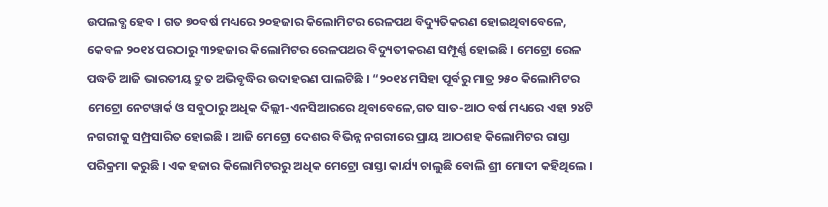ଉପଲବ୍ଧ ହେବ । ଗତ ୭୦ବର୍ଷ ମଧ୍ୟରେ ୨୦ହଜାର କିଲୋମିଟର ରେଳପଥ ବିଦ୍ୟୁତିକରଣ ହୋଇଥିବାବେଳେ, କେବଳ ୨୦୧୪ ପରଠାରୁ ୩୨ହଜାର କିଲୋମିଟର ରେଳପଥର ବିଦ୍ୟୁତୀକରଣ ସମ୍ପୂର୍ଣ୍ଣ ହୋଇଛି । ମେଟ୍ରୋ ରେଳ ପଦ୍ଧତି ଆଜି ଭାରତୀୟ ଦ୍ରୁତ ଅଭିବୃଦ୍ଧିର ଉଦାହରଣ ପାଲଟିଛି । “୨୦୧୪ ମସିହା ପୂର୍ବରୁ ମାତ୍ର ୨୫୦ କିଲୋମିଟର ମେଟ୍ରୋ ନେଟୱାର୍କ ଓ ସବୁଠାରୁ ଅଧିକ ଦିଲ୍ଲୀ-ଏନସିଆରରେ ଥିବାବେଳେ,ଗତ ସାତ-ଆଠ ବର୍ଷ ମଧ୍ୟରେ ଏହା ୨୪ଟି ନଗରୀକୁ ସମ୍ପ୍ରସାରିତ ହୋଇଛି । ଆଜି ମେଟ୍ରୋ ଦେଶର ବିଭିନ୍ନ ନଗରୀରେ ପ୍ରାୟ ଆଠଶହ କିଲୋମିଟର ରାସ୍ତା ପରିକ୍ରମା କରୁଛି । ଏକ ହଜାର କିଲୋମିଟରରୁ ଅଧିକ ମେଟ୍ରୋ ରାସ୍ତା କାର୍ଯ୍ୟ ଚାଲୁଛି ବୋଲି ଶ୍ରୀ ମୋଦୀ କହିଥିଲେ ।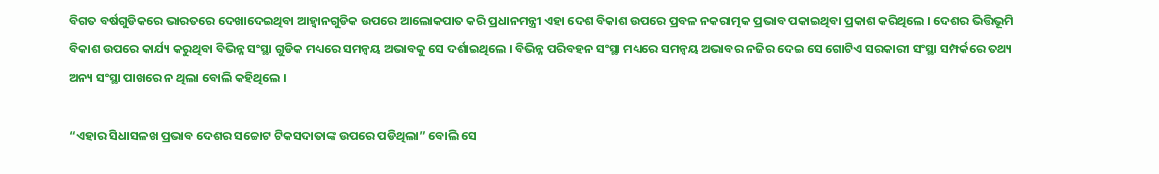ବିଗତ ବର୍ଷଗୁଡିକରେ ଭାରତରେ ଦେଖାଦେଇଥିବା ଆହ୍ୱାନଗୁଡିକ ଉପରେ ଆଲୋକପାତ କରି ପ୍ରଧାନମନ୍ତ୍ରୀ ଏହା ଦେଶ ବିକାଶ ଉପରେ ପ୍ରବଳ ନକରାତ୍ମକ ପ୍ରଭାବ ପକାଇଥିବା ପ୍ରକାଶ କରିଥିଲେ । ଦେଶର ଭିତ୍ତିଭୂମି ବିକାଶ ଉପରେ କାର୍ଯ୍ୟ କରୁଥିବା ବିଭିନ୍ନ ସଂସ୍ଥା ଗୁଡିକ ମଧ୍ୟରେ ସମନ୍ୱୟ ଅଭାବକୁ ସେ ଦର୍ଶାଇଥିଲେ । ବିଭିନ୍ନ ପରିବହନ ସଂସ୍ଥା ମଧ୍ୟରେ ସମନ୍ୱୟ ଅଭାବର ନଜିର ଦେଇ ସେ ଗୋଟିଏ ସରକାରୀ ସଂସ୍ଥା ସମ୍ପର୍କରେ ତଥ୍ୟ ଅନ୍ୟ ସଂସ୍ଥା ପାଖରେ ନ ଥିଲା ବୋଲି କହିଥିଲେ ।

“ଏହାର ସିଧାସଳଖ ପ୍ରଭାବ ଦେଶର ସଚ୍ଚୋଟ ଟିକସଦାତାଙ୍କ ଉପରେ ପଡିଥିଲା” ବୋଲି ସେ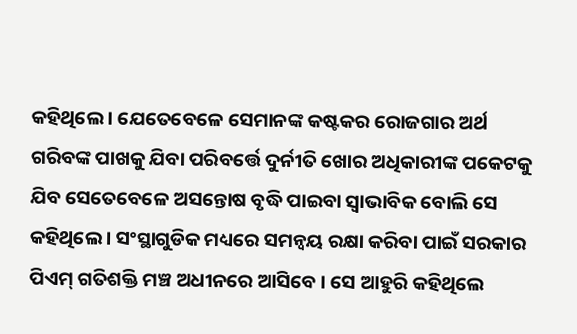କହିଥିଲେ । ଯେତେବେଳେ ସେମାନଙ୍କ କଷ୍ଟକର ରୋଜଗାର ଅର୍ଥ ଗରିବଙ୍କ ପାଖକୁ ଯିବା ପରିବର୍ତ୍ତେ ଦୁର୍ନୀତି ଖୋର ଅଧିକାରୀଙ୍କ ପକେଟକୁ ଯିବ ସେତେବେଳେ ଅସନ୍ତୋଷ ବୃଦ୍ଧି ପାଇବା ସ୍ୱାଭାବିକ ବୋଲି ସେ କହିଥିଲେ । ସଂସ୍ଥାଗୁଡିକ ମଧ୍ୟରେ ସମନ୍ୱୟ ରକ୍ଷା କରିବା ପାଇଁ ସରକାର ପିଏମ୍ ଗତିଶକ୍ତି ମଞ୍ଚ ଅଧୀନରେ ଆସିବେ । ସେ ଆହୁରି କହିଥିଲେ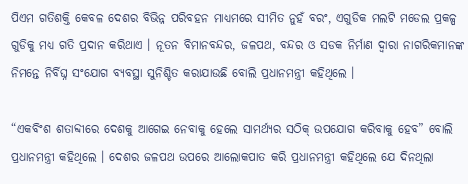ପିଏମ ଗତିଶକ୍ତି କେବଳ ଦେଶର ବିଭିନ୍ନ ପରିବହନ ମାଧ୍ୟମରେ ସୀମିତ ନୁହଁ ବରଂ, ଏଗୁଡିକ ମଲଟି ମଡେଲ ପ୍ରକଳ୍ପ ଗୁଡିକୁ ମଧ୍ୟ ଗତି ପ୍ରଦାନ କରିଥାଏ । ନୂତନ ବିମାନବନ୍ଦର, ଜଳପଥ, ବନ୍ଦର ଓ ସଡକ ନିର୍ମାଣ ଦ୍ୱାରା ନାଗରିକମାନଙ୍କ ନିମନ୍ତେ ନିର୍ବିଘ୍ନ ସଂଯୋଗ ବ୍ୟବସ୍ଥା ସୁନିଶ୍ଚିତ କରାଯାଉଛି ବୋଲି ପ୍ରଧାନମନ୍ତ୍ରୀ କହିଥିଲେ ।

“ଏକବିଂଶ ଶତାବ୍ଦୀରେ ଦେଶକୁ ଆଗେଇ ନେବାକୁ ହେଲେ ସାମର୍ଥ୍ୟର ସଠିକ୍ ଉପଯୋଗ କରିବାକୁ ହେବ” ବୋଲି ପ୍ରଧାନମନ୍ତ୍ରୀ କହିଥିଲେ । ଦେଶର ଜଳପଥ ଉପରେ ଆଲୋକପାତ କରି ପ୍ରଧାନମନ୍ତ୍ରୀ କହିଥିଲେ ଯେ ଦିନଥିଲା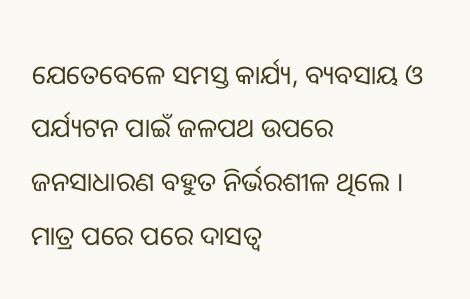ଯେତେବେଳେ ସମସ୍ତ କାର୍ଯ୍ୟ, ବ୍ୟବସାୟ ଓ ପର୍ଯ୍ୟଟନ ପାଇଁ ଜଳପଥ ଉପରେ ଜନସାଧାରଣ ବହୁତ ନିର୍ଭରଶୀଳ ଥିଲେ । ମାତ୍ର ପରେ ପରେ ଦାସତ୍ୱ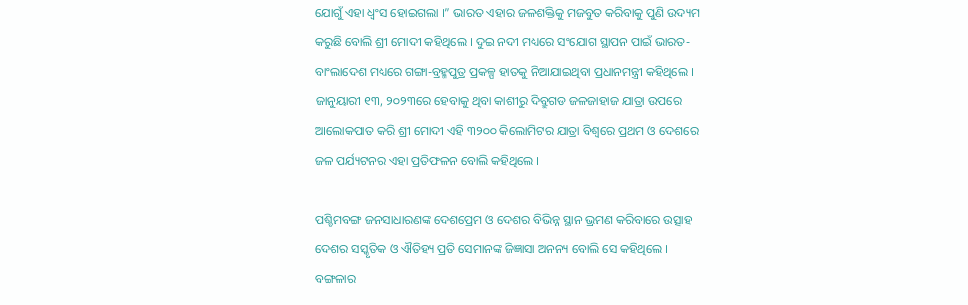ଯୋଗୁଁ ଏହା ଧ୍ୱଂସ ହୋଇଗଲା ।” ଭାରତ ଏହାର ଜଳଶକ୍ତିକୁ ମଜବୁତ କରିବାକୁ ପୁଣି ଉଦ୍ୟମ କରୁଛି ବୋଲି ଶ୍ରୀ ମୋଦୀ କହିଥିଲେ । ଦୁଇ ନଦୀ ମଧ୍ୟରେ ସଂଯୋଗ ସ୍ଥାପନ ପାଇଁ ଭାରତ-ବାଂଲାଦେଶ ମଧ୍ୟରେ ଗଙ୍ଗା-ବ୍ରହ୍ମପୁତ୍ର ପ୍ରକଳ୍ପ ହାତକୁ ନିଆଯାଇଥିବା ପ୍ରଧାନମନ୍ତ୍ରୀ କହିଥିଲେ । ଜାନୁୟାରୀ ୧୩, ୨୦୨୩ରେ ହେବାକୁ ଥିବା କାଶୀରୁ ଦିବ୍ରୁଗଡ ଜଳଜାହାଜ ଯାତ୍ରା ଉପରେ ଆଲୋକପାତ କରି ଶ୍ରୀ ମୋଦୀ ଏହି ୩୨୦୦ କିଲୋମିଟର ଯାତ୍ରା ବିଶ୍ୱରେ ପ୍ରଥମ ଓ ଦେଶରେ ଜଳ ପର୍ଯ୍ୟଟନର ଏହା ପ୍ରତିଫଳନ ବୋଲି କହିଥିଲେ ।

ପଶ୍ଚିମବଙ୍ଗ ଜନସାଧାରଣଙ୍କ ଦେଶପ୍ରେମ ଓ ଦେଶର ବିଭିନ୍ନ ସ୍ଥାନ ଭ୍ରମଣ କରିବାରେ ଉତ୍ସାହ ଦେଶର ସସ୍କୃତିକ ଓ ଐତିହ୍ୟ ପ୍ରତି ସେମାନଙ୍କ ଜିଜ୍ଞାସା ଅନନ୍ୟ ବୋଲି ସେ କହିଥିଲେ । ବଙ୍ଗଳାର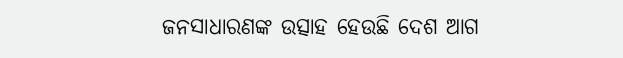ଜନସାଧାରଣଙ୍କ ଉତ୍ସାହ ହେଉଛି ଦେଶ ଆଗ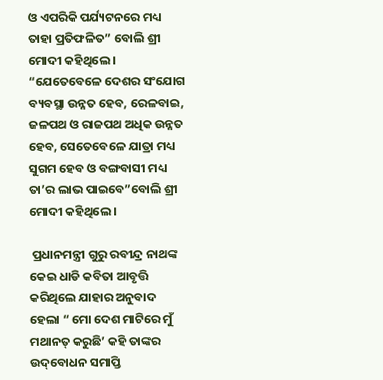ଓ ଏପରିକି ପର୍ଯ୍ୟଟନରେ ମଧ୍ୟ ତାହା ପ୍ରତିଫଳିତ” ବୋଲି ଶ୍ରୀ ମୋଦୀ କହିଥିଲେ । “ଯେତେବେଳେ ଦେଶର ସଂଯୋଗ ବ୍ୟବସ୍ଥା ଉନ୍ନତ ହେବ, ରେଳବାଇ, ଜଳପଥ ଓ ରାଜପଥ ଅଧିକ ଉନ୍ନତ ହେବ, ସେତେବେଳେ ଯାତ୍ରା ମଧ୍ୟ ସୁଗମ ହେବ ଓ ବଙ୍ଗବାସୀ ମଧ୍ୟ ତା’ର ଲାଭ ପାଇବେ”ବୋଲି ଶ୍ରୀ ମୋଦୀ କହିଥିଲେ ।

 ପ୍ରଧାନମନ୍ତ୍ରୀ ଗୁରୁ ରବୀନ୍ଦ୍ର ନାଥଙ୍କ କେଇ ଧାଡି କବିତା ଆବୃତ୍ତି କରିଥିଲେ ଯାହାର ଅନୁବାଦ ହେଲା “ ମୋ ଦେଶ ମାଟିରେ ମୁଁ ମଥାନତ୍ କରୁଛି’ କହି ତାଙ୍କର ଉଦ୍‌ବୋଧନ ସମାପ୍ତି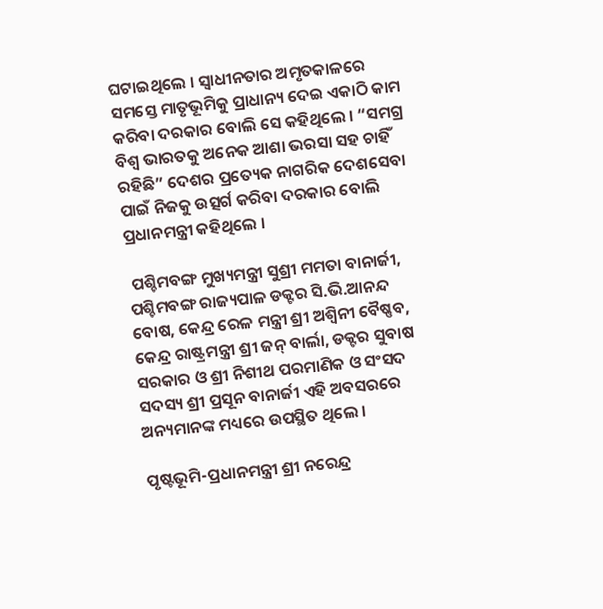ଘଟାଇଥିଲେ । ସ୍ୱାଧୀନତାର ଅମୃତକାଳରେ ସମସ୍ତେ ମାତୃଭୂମିକୁ ପ୍ରାଧାନ୍ୟ ଦେଇ ଏକାଠି କାମ କରିବା ଦରକାର ବୋଲି ସେ କହିଥିଲେ । “ସମଗ୍ର ବିଶ୍ୱ ଭାରତକୁ ଅନେକ ଆଶା ଭରସା ସହ ଚାହିଁ ରହିଛି” ଦେଶର ପ୍ରତ୍ୟେକ ନାଗରିକ ଦେଶସେବା ପାଇଁ ନିଜକୁ ଉତ୍ସର୍ଗ କରିବା ଦରକାର ବୋଲି ପ୍ରଧାନମନ୍ତ୍ରୀ କହିଥିଲେ ।

 ପଶ୍ଚିମବଙ୍ଗ ମୁଖ୍ୟମନ୍ତ୍ରୀ ସୁଶ୍ରୀ ମମତା ବାନାର୍ଜୀ, ପଶ୍ଚିମବଙ୍ଗ ରାଜ୍ୟପାଳ ଡକ୍ଟର ସି.ଭି.ଆନନ୍ଦ ବୋଷ, କେନ୍ଦ୍ର ରେଳ ମନ୍ତ୍ରୀ ଶ୍ରୀ ଅଶ୍ୱିନୀ ବୈଷ୍ଣବ, କେନ୍ଦ୍ର ରାଷ୍ଟ୍ରମନ୍ତ୍ରୀ ଶ୍ରୀ ଜନ୍ ବାର୍ଲା, ଡକ୍ଟର ସୁବାଷ ସରକାର ଓ ଶ୍ରୀ ନିଶୀଥ ପରମାଣିକ ଓ ସଂସଦ ସଦସ୍ୟ ଶ୍ରୀ ପ୍ରସୂନ ବାନାର୍ଜୀ ଏହି ଅବସରରେ ଅନ୍ୟମାନଙ୍କ ମଧ୍ୟରେ ଉପସ୍ଥିତ ଥିଲେ ।

ପୃଷ୍ଟଭୂମି-ପ୍ରଧାନମନ୍ତ୍ରୀ ଶ୍ରୀ ନରେନ୍ଦ୍ର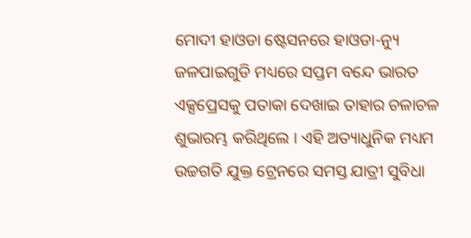ମୋଦୀ ହାଓଡା ଷ୍ଟେସନରେ ହାଓଡା-ନ୍ୟୁ ଜଳପାଇଗୁଡି ମଧ୍ୟରେ ସପ୍ତମ ବନ୍ଦେ ଭାରତ ଏକ୍ସପ୍ରେସକୁ ପତାକା ଦେଖାଇ ତାହାର ଚଳାଚଳ ଶୁଭାରମ୍ଭ କରିଥିଲେ । ଏହି ଅତ୍ୟାଧୁନିକ ମଧ୍ୟମ ଉଚ୍ଚଗତି ଯୁକ୍ତ ଟ୍ରେନରେ ସମସ୍ତ ଯାତ୍ରୀ ସୁବିଧା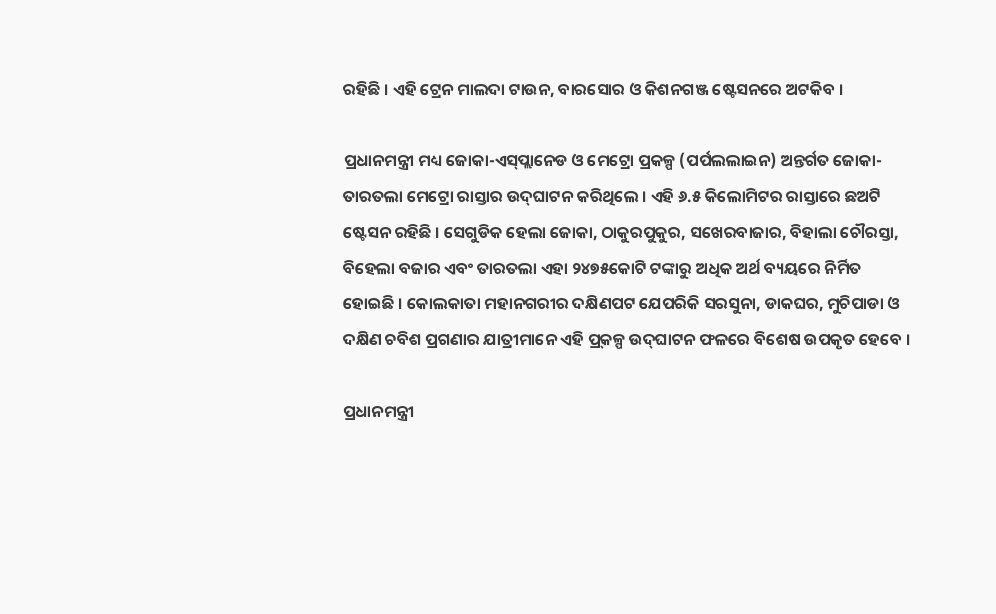ରହିଛି । ଏହି ଟ୍ରେନ ମାଲଦା ଟାଉନ, ବାରସୋର ଓ କିଶନଗଞ୍ଜ ଷ୍ଟେସନରେ ଅଟକିବ ।

ପ୍ରଧାନମନ୍ତ୍ରୀ ମଧ୍ୟ ଜୋକା-ଏସ୍‌ପ୍ଲାନେଡ ଓ ମେଟ୍ରୋ ପ୍ରକଳ୍ପ (ପର୍ପଲଲାଇନ) ଅନ୍ତର୍ଗତ ଜୋକା-ତାରତଲା ମେଟ୍ରୋ ରାସ୍ତାର ଉଦ୍‌ଘାଟନ କରିଥିଲେ । ଏହି ୬.୫ କିଲୋମିଟର ରାସ୍ତାରେ ଛଅଟି ଷ୍ଟେସନ ରହିଛି । ସେଗୁଡିକ ହେଲା ଜୋକା, ଠାକୁରପୁକୁର, ସଖେରବାଜାର, ବିହାଲା ଚୌରସ୍ତା, ବିହେଲା ବଜାର ଏବଂ ତାରତଲା ଏହା ୨୪୭୫କୋଟି ଟଙ୍କାରୁ ଅଧିକ ଅର୍ଥ ବ୍ୟୟରେ ନିର୍ମିତ ହୋଇଛି । କୋଲକାତା ମହାନଗରୀର ଦକ୍ଷିଣପଟ ଯେପରିକି ସରସୁନା, ଡାକଘର, ମୁଚିପାଡା ଓ ଦକ୍ଷିଣ ଚବିଶ ପ୍ରଗଣାର ଯାତ୍ରୀମାନେ ଏହି ପ୍ର୍‌କଳ୍ପ ଉଦ୍‌ଘାଟନ ଫଳରେ ବିଶେଷ ଉପକୃତ ହେବେ ।

ପ୍ରଧାନମନ୍ତ୍ରୀ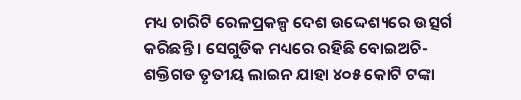ମଧ୍ୟ ଚାରିଟି ରେଳପ୍ରକଳ୍ପ ଦେଶ ଉଦ୍ଦେଶ୍ୟରେ ଉତ୍ସର୍ଗ କରିଛନ୍ତି । ସେଗୁଡିକ ମଧ୍ୟରେ ରହିଛି ବୋଇଅଚି-ଶକ୍ତିଗଡ ତୃତୀୟ ଲାଇନ ଯାହା ୪୦୫ କୋଟି ଟଙ୍କା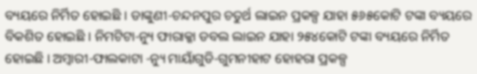ବ୍ୟୟରେ ନିର୍ମିତ ହୋଇଛି । ଡାଙ୍କୁଣୀ-ଚନ୍ଦନପୁର ଚତୁର୍ଥ ଲାଇନ ପ୍ରକଳ୍ପ ଯାହା ୫୬୫କୋଟି ଟଙ୍କା ବ୍ୟୟରେ ବିକଶିତ ହୋଇଛି । ନିମଟିଟା-ନ୍ୟୁ ଫାରାକ୍କା ଡବଲ ଲାଇନ ଯାହା ୨୫୪କୋଟି ଟଙ୍କା ବ୍ୟୟରେ ନିର୍ମିତ ହୋଇଛି । ଅମ୍ବାରୀ-ଫାଲକାଟା -ନ୍ୟୁ ମାୟାଁଗୁଡି-ଗୁମନୀହାଟ ହୋହରା ପ୍ରକଳ୍ପ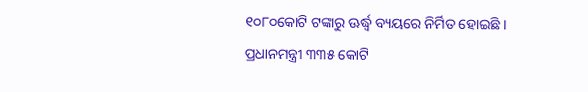୧୦୮୦କୋଟି ଟଙ୍କାରୁ ଊର୍ଦ୍ଧ୍ୱ ବ୍ୟୟରେ ନିର୍ମିତ ହୋଇଛି । ପ୍ରଧାନମନ୍ତ୍ରୀ ୩୩୫ କୋଟି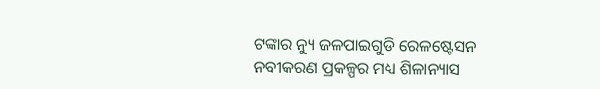ଟଙ୍କାର ନ୍ୟୁ ଜଳପାଇଗୁଡି ରେଳଷ୍ଟେସନ ନବୀକରଣ ପ୍ରକଳ୍ପର ମଧ୍ୟ ଶିଳାନ୍ୟାସ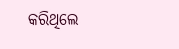କରିଥିଲେ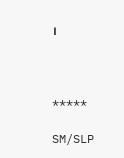।



*****

SM/SLP